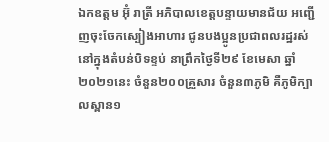ឯកឧត្តម អ៊ុំ រាត្រី អភិបាលខេត្តបន្ទាយមានជ័យ អញ្ជើញចុះចែកស្បៀងអាហារ ជូនបងប្អូនប្រជាពលរដ្ឋរស់នៅក្នុងតំបន់បិទខ្ទប់ នាព្រឹកថ្ងៃទី២៩ ខែមេសា ឆ្នាំ២០២១នេះ ចំនួន២០០គ្រួសារ ចំនួន៣ភូមិ គឺភូមិក្បាលស្ពាន១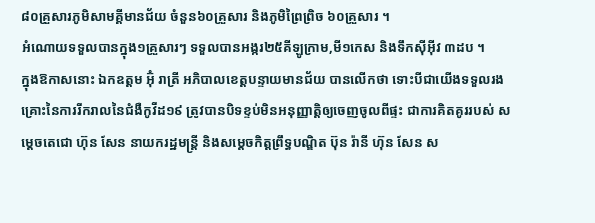៨០គ្រួសារភូមិសាមគ្គីមានជ័យ ចំនួន៦០គ្រួសារ និងភូមិព្រៃព្រិច ៦០គ្រួសារ ។
អំណោយទទួលបានក្នុង១គ្រួសារៗ ទទួលបានអង្ករ២៥គីឡូក្រាម,មី១កេស និងទឹកស៊ីអុីវ ៣ដប ។
ក្នុងឱកាសនោះ ឯកឧត្តម អ៊ុំ រាត្រី អភិបាលខេត្តបន្ទាយមានជ័យ បានលើកថា ទោះបីជាយើងទទួលរងគ្រោះនៃការរីករាលនៃជំងឺកូវីដ១៩ ត្រូវបានបិទខ្ទប់មិនអនុញ្ញាត្តិឲ្យចេញចូលពីផ្ទះ ជាការគិតគូររបស់ សម្តេចតេជោ ហ៊ុន សែន នាយករដ្ឋមន្ត្រី និងសម្តេចកិត្តព្រឹទ្ធបណ្ឌិត ប៊ុន រ៉ានី ហ៊ុន សែន ស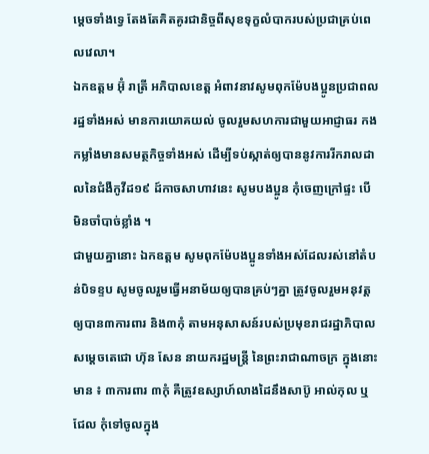ម្តេចទាំងទ្វេ តែងតែគិតគូរជានិច្ចពីសុខទុក្ខលំបាករបស់ប្រជាគ្រប់ពេលវេលា។
ឯកឧត្តម អ៊ុំ រាត្រី អភិបាលខេត្ត អំពាវនាវសូមពុកម៉ែបងប្អូនប្រជាពលរដ្ឋទាំងអស់ មានការយោគយល់ ចូលរួមសហការជាមួយអាជ្ញាធរ កងកម្លាំងមានសមត្ថកិច្ចទាំងអស់ ដើម្បីទប់ស្កាត់ឲ្យបាននូវការរីករាលដាលនៃជំងឺកូវីដ១៩ ដ៍កាចសាហាវនេះ សូមបងប្អូន កុំចេញក្រៅផ្ទះ បេីមិនចាំបាច់ខ្លាំង ។
ជាមួយគ្នានោះ ឯកឧត្តម សូមពុកម៉ែបងប្អូនទាំងអស់ដែលរស់នៅតំបន់បិទខ្ទប សូមចូលរួមធ្វើអនាម័យឲ្យបានគ្រប់ៗគ្នា ត្រូវចូលរួមអនុវត្តឲ្យបាន៣ការពារ និង៣កុំ តាមអនុសាសន៍របស់ប្រមុខរាជរដ្ឋាភិបាល សម្តេចតេជោ ហ៊ុន សែន នាយករដ្ឋមន្ត្រី នៃព្រះរាជាណាចក្រ ក្នុងនោះមាន ៖ ៣ការពារ ៣កុំ គឺត្រូវឧស្សាហ៍លាងដៃនឹងសាប៊ូ អាល់កុល ឬជែល កុំទៅចូលក្នុង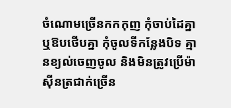ចំណោមច្រើនកកកុញ កុំចាប់ដៃគ្នា ឬឱបថើបគ្នា កុំចូលទីកន្លែងបិទ គ្មានខ្យល់ចេញចូល និងមិនត្រូវប្រើម៉ាស៊ីនត្រជាក់ច្រើន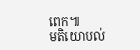ពេក៕
មតិយោបល់